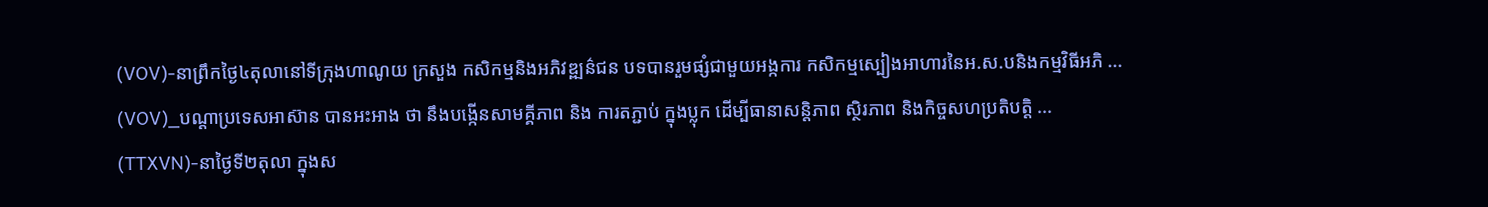(VOV)-នាព្រឹកថ្ងៃ៤តុលានៅទីក្រុងហាណូយ ក្រសួង កសិកម្មនិងអភិវឌ្ឍន៌ជន បទបានរួមផ្សំជាមួយអង្កការ កសិកម្មស្បៀងអាហារនៃអ.ស.បនិងកម្មវិធីអភិ ...
(VOV)_បណ្ដាប្រទេសអាស៊ាន បានអះអាង ថា នឹងបង្កើនសាមគ្គីភាព និង ការតភ្ជាប់ ក្នុងប្លុក ដើម្បីធានាសន្តិភាព ស្ថិរភាព និងកិច្ចសហប្រតិបត្តិ ...
(TTXVN)-នាថ្ងៃទី២តុលា ក្នុងស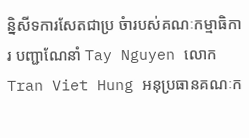ន្និសីទការសែតជាប្រ ចំារបស់គណៈកម្មាធិការ បញ្ជាណែនាំ Tay Nguyen លោក Tran Viet Hung អនុប្រធានគណៈក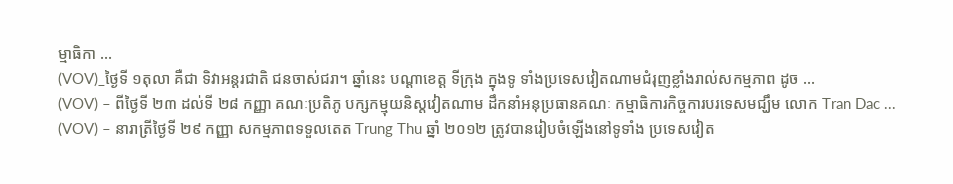ម្មាធិកា ...
(VOV)_ថ្ងៃទី ១តុលា គឺជា ទិវាអន្តរជាតិ ជនចាស់ជរា។ ឆ្នាំនេះ បណ្ដាខេត្ត ទីក្រុង ក្នុងទូ ទាំងប្រទេសវៀតណាមជំរុញខ្លាំងរាល់សកម្មភាព ដូច ...
(VOV) – ពីថ្ងៃទី ២៣ ដល់ទី ២៨ កញ្ញា គណៈប្រតិភូ បក្សកម្មុយនិស្តវៀតណាម ដឹកនាំអនុប្រធានគណៈ កម្មាធិការកិច្ចការបរទេសមជ្ឃឹម លោក Tran Dac ...
(VOV) – នារាត្រីថ្ងៃទី ២៩ កញ្ញា សកម្មភាពទទួលតេត Trung Thu ឆ្នាំ ២០១២ ត្រូវបានរៀបចំឡើងនៅទូទាំង ប្រទេសវៀត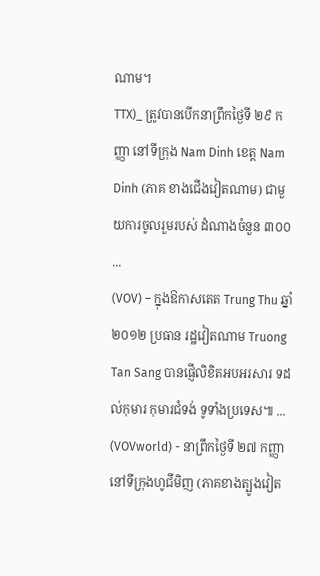ណាម។
TTX)_ ត្រូវបានបើកនាព្រឹកថ្ងៃទី ២៩ កញ្ញា នៅទីក្រុង Nam Dinh ខេត្ត Nam Dinh (ភាគ ខាងជើងវៀតណាម) ជាមួយការចូលរួមរបស់ ដំណាងចំនួន ៣០០ ...
(VOV) – ក្នុងឱកាសតេត Trung Thu ឆ្នាំ ២០១២ ប្រធាន រដ្ឋវៀតណាម Truong Tan Sang បានផ្ញើលិខិតអបអរសារ ទដល់កុមារ កុមារជំទង់ ទូទាំងប្រទេស៕ ...
(VOVworld) - នាព្រឹកថ្ងៃទី ២៧ កញ្ញា នៅទីក្រុងហូជីមិញ (ភាគខាងត្បូងវៀត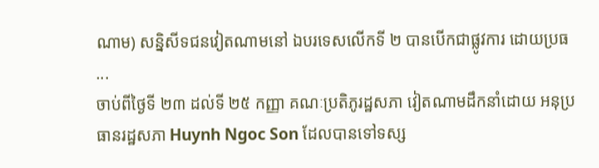ណាម) សន្និសីទជនវៀតណាមនៅ ឯបរទេសលើកទី ២ បានបើកជាផ្លូវការ ដោយប្រធ ...
ចាប់ពីថ្ងៃទី ២៣ ដល់ទី ២៥ កញ្ញា គណៈប្រតិភូរដ្ឋសភា វៀតណាមដឹកនាំដោយ អនុប្រធានរដ្ឋសភា Huynh Ngoc Son ដែលបានទៅទស្ស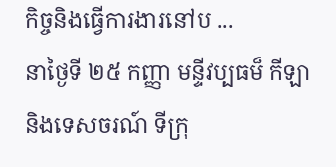កិច្ចនិងធ្វើការងារនៅប ...
នាថ្ងៃទី ២៥ កញ្ញា មន្ទីវប្បធម៏ កីឡា និងទេសចរណ៍ ទីក្រុ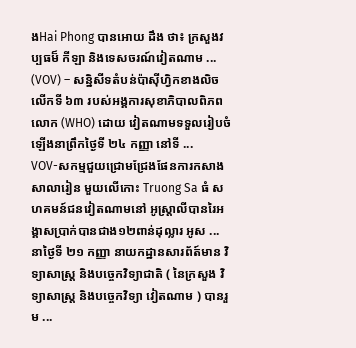ងHai Phong បានអោយ ដឹង ថា៖ ក្រសួងវប្បធម៏ កីឡា និងទេសចរណ៍វៀតណាម ...
(VOV) – សន្និសីទតំបន់ប៉ាស៊ីហ្វិកខាងលិចលើកទី ៦៣ របស់អង្គការសុខាភិបាលពិភពលោក (WHO) ដោយ វៀតណាមទទួលរៀបចំឡើងនាព្រឹកថ្ងៃទី ២៤ កញ្ញា នៅទី ...
VOV-សកម្មជួយជ្រោមជ្រែងផែនការកសាងសាលារៀន មួយលើកោះ Truong Sa ធំ សហគមន៍ជនវៀតណាមនៅ អូស្ត្រាលីបានរៃអង្គាសប្រាក់បានជាង១២ពាន់ដុល្លារ អូស ...
នាថ្ងៃទី ២១ កញ្ញា នាយកដ្ឋានសារព័ត៍មាន វិទ្យាសាស្ត្រ និងបច្ចេកវិទ្យាជាតិ ( នៃក្រសួង វិទ្យាសាស្ត្រ និងបច្ចេកវិទ្យា វៀតណាម ) បានរួម ...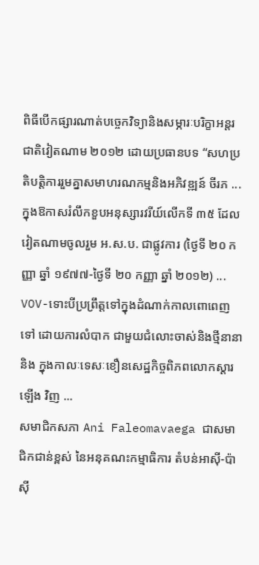ពិធីបើកផ្សារណាត់បច្ចេកវិទ្យានិងសម្ភារៈបរិក្ខាអន្តរ ជាតិវៀតណាម ២០១២ ដោយប្រធានបទ “សហប្រ តិបត្តិការរួមគ្នាសមាហរណកម្មនិងអភិវឌ្ឍន៍ ចីរភ ...
ក្នុងឱកាសរំលឹកខួបអនុស្សារវរីយ៍លើកទី ៣៥ ដែល វៀតណាមចូលរួម អ.ស.ប. ជាផ្លូវការ (ថ្ងៃទី ២០ កញ្ញា ឆ្នាំ ១៩៧៧-ថ្ងៃទី ២០ កញ្ញា ឆ្នាំ ២០១២) ...
VOV-ទោះបីប្រព្រឹត្តទៅក្នុងដំណាក់កាលពោពេញទៅ ដោយការលំបាក ជាមួយជំលោះចាស់និងថ្មីនានានិង ក្នុងកាលៈទេសៈខឿនសេដ្ឋកិច្ចពិភពលោកស្ដារឡើង វិញ ...
សមាជិកសភា Ani Faleomavaega ជាសមាជិកជាន់ខ្ពស់ នៃអនុគណះកម្មាធិការ តំបន់អាស៊ី-ប៉ាស៊ី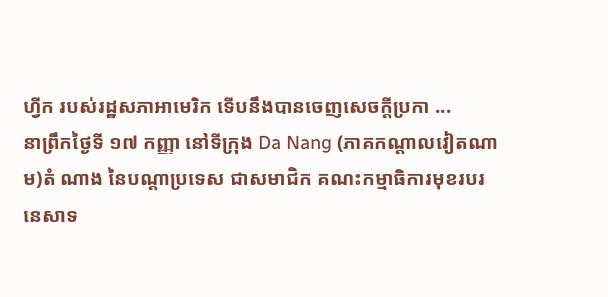ហ្វីក របស់រដ្ឋសភាអាមេរិក ទើបនឹងបានចេញសេចក្ដីប្រកា ...
នាព្រឹកថ្ងៃទី ១៧ កញ្ញា នៅទីក្រុង Da Nang (ភាគកណ្ដាលវៀតណាម)តំ ណាង នៃបណ្ដាប្រទេស ជាសមាជិក គណះកម្មាធិការមុខរបរនេសាទ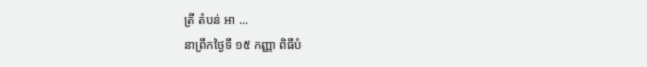ត្រី តំបន់ អា ...
នាព្រឹកថ្ងៃទី ១៥ កញ្ញា ពិធីបំ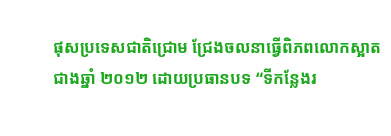ផុសប្រទេសជាតិជ្រោម ជ្រែងចលនាធ្វើពិភពលោកស្អាតជាងឆ្នាំ ២០១២ ដោយប្រធានបទ “ទីកន្លែងរ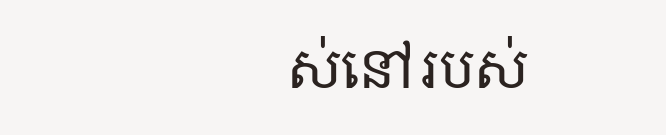ស់នៅរបស់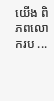យើង ពិភពលោករប ...